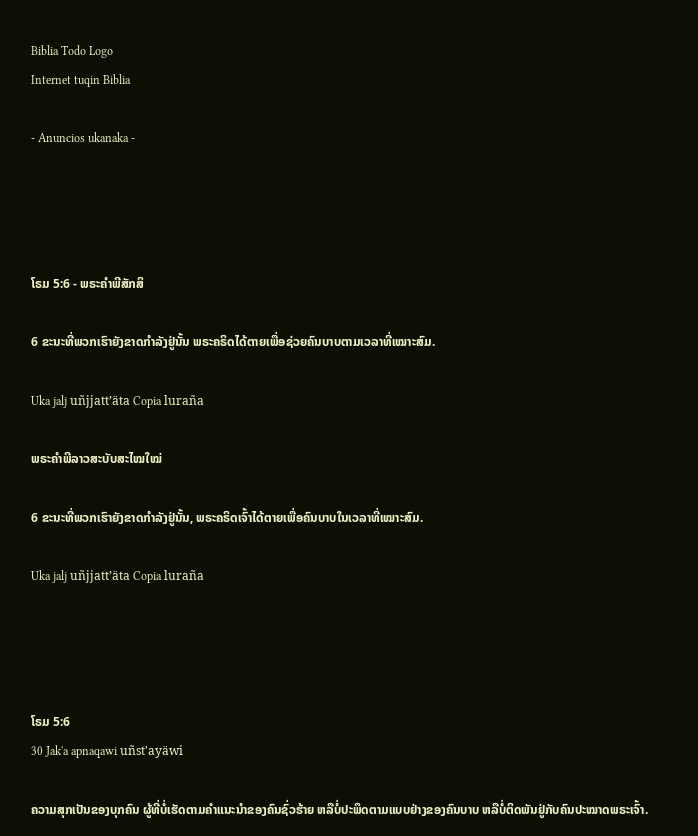Biblia Todo Logo
Internet tuqin Biblia

- Anuncios ukanaka -




ໂຣມ 5:6 - ພຣະຄຳພີສັກສິ

6 ຂະນະທີ່ພວກເຮົາຍັງຂາດກຳລັງຢູ່ນັ້ນ ພຣະຄຣິດໄດ້ຕາຍເພື່ອຊ່ວຍຄົນບາບຕາມເວລາທີ່ເໝາະສົມ.

Uka jalj uñjjattʼäta Copia luraña

ພຣະຄຳພີລາວສະບັບສະໄໝໃໝ່

6 ຂະນະທີ່ພວກເຮົາຍັງຂາດກຳລັງຢູ່ນັ້ນ, ພຣະຄຣິດເຈົ້າໄດ້ຕາຍເພື່ອຄົນບາບໃນເວລາທີ່ເໝາະສົມ.

Uka jalj uñjjattʼäta Copia luraña




ໂຣມ 5:6
30 Jak'a apnaqawi uñst'ayäwi

ຄວາມສຸກເປັນຂອງບຸກຄົນ ຜູ້ທີ່ບໍ່ເຮັດຕາມຄຳແນະນຳຂອງຄົນຊົ່ວຮ້າຍ ຫລືບໍ່ປະພຶດຕາມແບບຢ່າງຂອງຄົນບາບ ຫລືບໍ່ຕິດພັນຢູ່ກັບຄົນປະໝາດພຣະເຈົ້າ.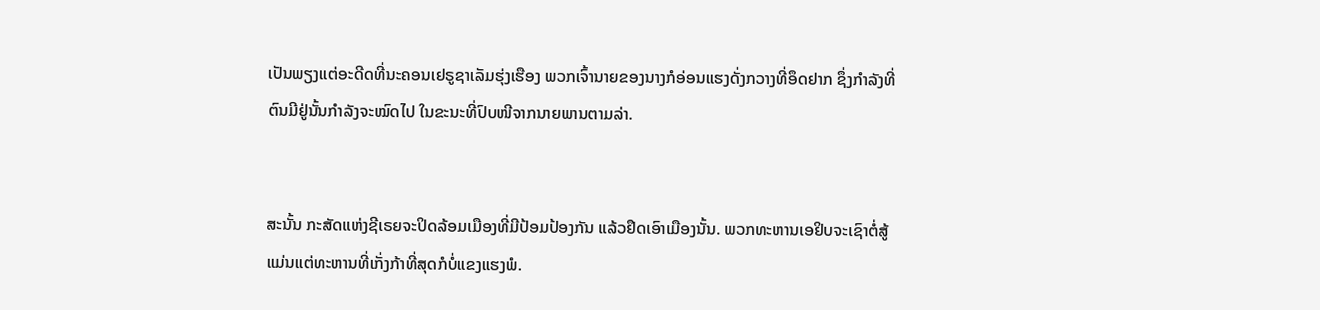ເປັນພຽງແຕ່ອະດີດທີ່ນະຄອນເຢຣູຊາເລັມຮຸ່ງເຮືອງ ພວກເຈົ້ານາຍຂອງນາງກໍອ່ອນແຮງດັ່ງກວາງທີ່ອຶດຢາກ ຊຶ່ງກຳລັງທີ່ຕົນມີຢູ່ນັ້ນກຳລັງຈະໝົດໄປ ໃນຂະນະທີ່ປົບໜີຈາກນາຍພານຕາມລ່າ.


ສະນັ້ນ ກະສັດແຫ່ງຊີເຣຍຈະປິດລ້ອມເມືອງທີ່ມີປ້ອມປ້ອງກັນ ແລ້ວຢຶດເອົາເມືອງນັ້ນ. ພວກທະຫານເອຢິບຈະເຊົາຕໍ່ສູ້ ແມ່ນແຕ່ທະຫານທີ່ເກັ່ງກ້າທີ່ສຸດກໍບໍ່ແຂງແຮງພໍ.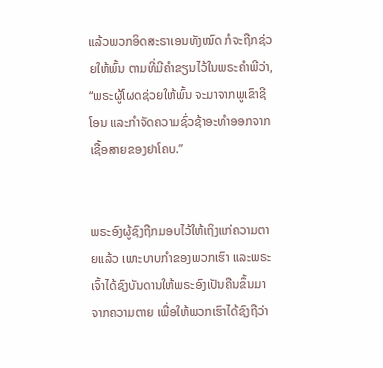ແລ້ວພວກອິດສະຣາເອນທັງໝົດ ກໍຈະຖືກຊ່ວຍໃຫ້ພົ້ນ ຕາມທີ່ມີຄຳຂຽນໄວ້ໃນພຣະຄຳພີວ່າ, “ພຣະຜູ້ໂຜດຊ່ວຍໃຫ້ພົ້ນ ຈະມາຈາກພູເຂົາຊີໂອນ ແລະກຳຈັດຄວາມຊົ່ວຊ້າອະທຳອອກຈາກເຊື້ອສາຍຂອງຢາໂຄບ.”


ພຣະອົງຜູ້ຊົງຖືກມອບໄວ້ໃຫ້ເຖິງແກ່ຄວາມຕາຍແລ້ວ ເພາະບາບກຳຂອງພວກເຮົາ ແລະພຣະເຈົ້າໄດ້ຊົງບັນດານໃຫ້ພຣະອົງເປັນຄືນຂຶ້ນມາຈາກຄວາມຕາຍ ເພື່ອໃຫ້ພວກເຮົາໄດ້ຊົງຖືວ່າ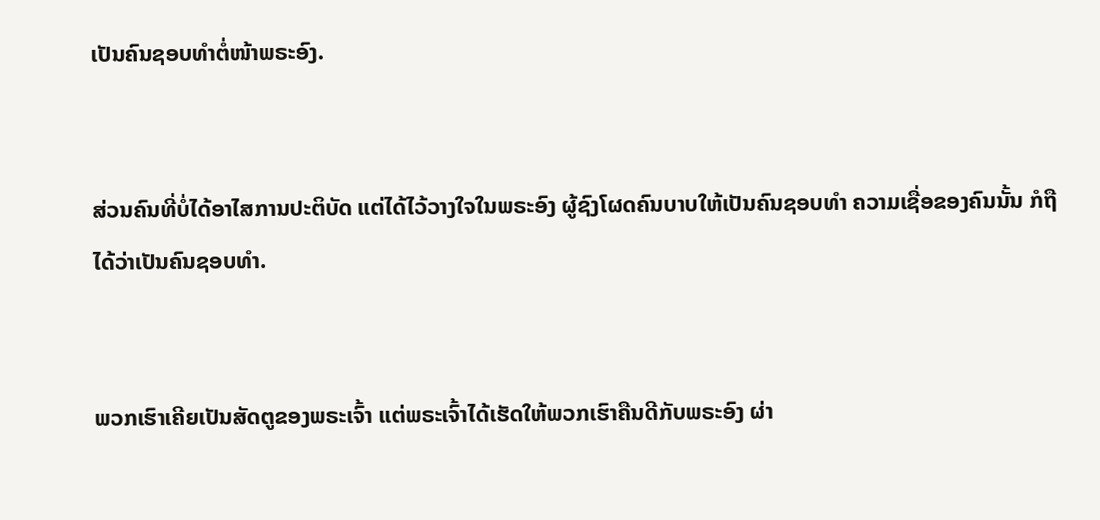ເປັນຄົນຊອບທຳຕໍ່ໜ້າພຣະອົງ.


ສ່ວນຄົນທີ່ບໍ່ໄດ້ອາໄສການປະຕິບັດ ແຕ່ໄດ້ໄວ້ວາງໃຈໃນພຣະອົງ ຜູ້ຊົງໂຜດຄົນບາບໃຫ້ເປັນຄົນຊອບທຳ ຄວາມເຊື່ອຂອງຄົນນັ້ນ ກໍຖືໄດ້ວ່າເປັນຄົນຊອບທຳ.


ພວກເຮົາເຄີຍເປັນສັດຕູຂອງພຣະເຈົ້າ ແຕ່ພຣະເຈົ້າໄດ້ເຮັດໃຫ້ພວກເຮົາຄືນດີກັບພຣະອົງ ຜ່າ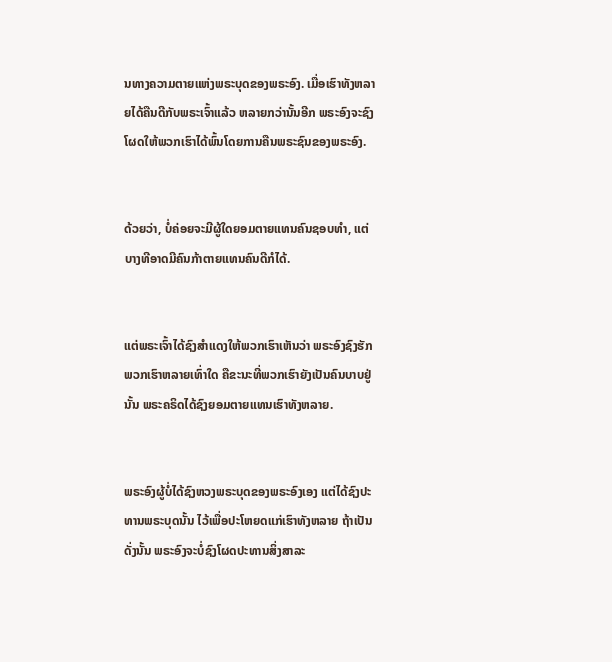ນທາງຄວາມຕາຍແຫ່ງພຣະບຸດຂອງພຣະອົງ. ເມື່ອເຮົາທັງຫລາຍໄດ້ຄືນດີກັບພຣະເຈົ້າແລ້ວ ຫລາຍກວ່ານັ້ນອີກ ພຣະອົງຈະຊົງໂຜດໃຫ້ພວກເຮົາໄດ້ພົ້ນໂດຍການຄືນພຣະຊົນຂອງພຣະອົງ.


ດ້ວຍວ່າ, ບໍ່ຄ່ອຍຈະມີຜູ້ໃດຍອມຕາຍແທນຄົນຊອບທຳ, ແຕ່ບາງທີອາດມີຄົນກ້າຕາຍແທນຄົນດີກໍໄດ້.


ແຕ່ພຣະເຈົ້າໄດ້ຊົງສຳແດງໃຫ້ພວກເຮົາເຫັນວ່າ ພຣະອົງຊົງຮັກພວກເຮົາຫລາຍເທົ່າໃດ ຄືຂະນະທີ່ພວກເຮົາຍັງເປັນຄົນບາບຢູ່ນັ້ນ ພຣະຄຣິດໄດ້ຊົງຍອມຕາຍແທນເຮົາທັງຫລາຍ.


ພຣະອົງຜູ້ບໍ່ໄດ້ຊົງຫວງພຣະບຸດຂອງພຣະອົງເອງ ແຕ່ໄດ້ຊົງປະທານພຣະບຸດນັ້ນ ໄວ້ເພື່ອປະໂຫຍດແກ່ເຮົາທັງຫລາຍ ຖ້າເປັນດັ່ງນັ້ນ ພຣະອົງຈະບໍ່ຊົງໂຜດປະທານສິ່ງສາລະ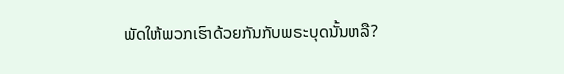ພັດໃຫ້ພວກເຮົາດ້ວຍກັນກັບພຣະບຸດນັ້ນຫລື?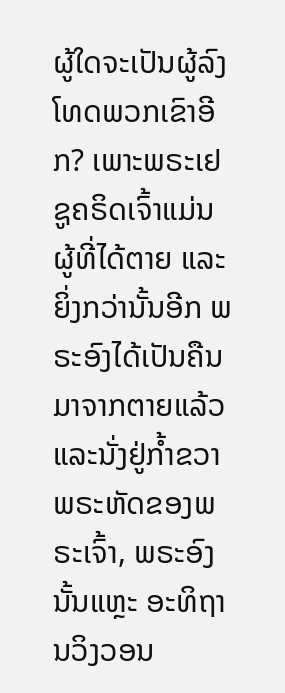ຜູ້ໃດຈະເປັນຜູ້ລົງໂທດພວກເຂົາອີກ? ເພາະພຣະເຢຊູຄຣິດເຈົ້າແມ່ນຜູ້ທີ່ໄດ້ຕາຍ ແລະຍິ່ງກວ່ານັ້ນອີກ ພຣະອົງໄດ້ເປັນຄືນມາຈາກຕາຍແລ້ວ ແລະນັ່ງຢູ່ກໍ້າຂວາພຣະຫັດຂອງພຣະເຈົ້າ, ພຣະອົງນັ້ນແຫຼະ ອະທິຖານວິງວອນ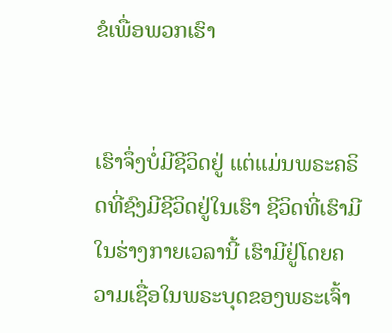ຂໍເພື່ອພວກເຮົາ


ເຮົາຈຶ່ງບໍ່ມີຊີວິດຢູ່ ແຕ່ແມ່ນພຣະຄຣິດທີ່ຊົງມີຊີວິດຢູ່ໃນເຮົາ ຊີວິດທີ່ເຮົາມີໃນຮ່າງກາຍເວລານີ້ ເຮົາມີຢູ່ໂດຍຄວາມເຊື່ອໃນພຣະບຸດຂອງພຣະເຈົ້າ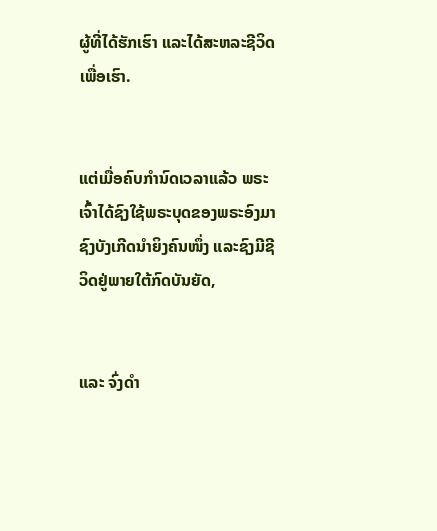ຜູ້ທີ່ໄດ້ຮັກເຮົາ ແລະໄດ້ສະຫລະຊີວິດເພື່ອເຮົາ.


ແຕ່ເມື່ອຄົບກຳນົດເວລາແລ້ວ ພຣະເຈົ້າໄດ້ຊົງໃຊ້ພຣະບຸດຂອງພຣະອົງມາ ຊົງບັງເກີດນຳຍິງຄົນໜຶ່ງ ແລະຊົງມີຊີວິດຢູ່ພາຍໃຕ້ກົດບັນຍັດ,


ແລະ ຈົ່ງດຳ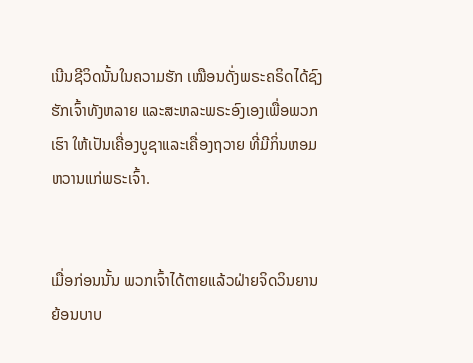ເນີນຊີວິດນັ້ນໃນຄວາມຮັກ ເໝືອນດັ່ງພຣະຄຣິດໄດ້ຊົງຮັກເຈົ້າທັງຫລາຍ ແລະສະຫລະພຣະອົງເອງເພື່ອພວກເຮົາ ໃຫ້ເປັນເຄື່ອງບູຊາແລະເຄື່ອງຖວາຍ ທີ່ມີກິ່ນຫອມຫວານແກ່ພຣະເຈົ້າ.


ເມື່ອກ່ອນນັ້ນ ພວກເຈົ້າໄດ້ຕາຍແລ້ວຝ່າຍຈິດວິນຍານຍ້ອນບາບ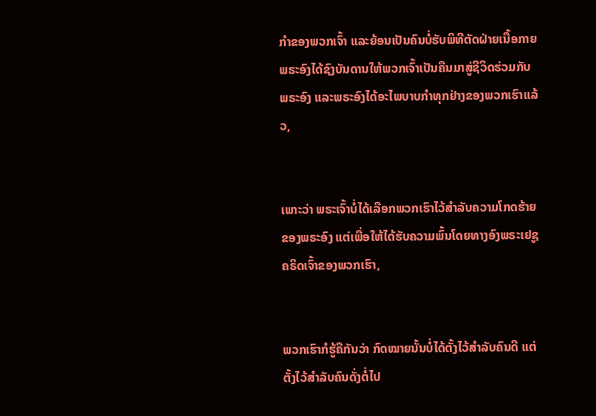ກຳຂອງພວກເຈົ້າ ແລະຍ້ອນເປັນຄົນບໍ່ຮັບພິທີຕັດຝ່າຍເນື້ອກາຍ ພຣະອົງໄດ້ຊົງບັນດານໃຫ້ພວກເຈົ້າເປັນຄືນມາສູ່ຊີວິດຮ່ວມກັບພຣະອົງ ແລະພຣະອົງໄດ້ອະໄພບາບກຳທຸກຢ່າງຂອງພວກເຮົາແລ້ວ,


ເພາະວ່າ ພຣະເຈົ້າບໍ່ໄດ້ເລືອກພວກເຮົາໄວ້ສຳລັບຄວາມໂກດຮ້າຍຂອງພຣະອົງ ແຕ່ເພື່ອໃຫ້ໄດ້ຮັບຄວາມພົ້ນໂດຍທາງອົງພຣະເຢຊູຄຣິດເຈົ້າຂອງພວກເຮົາ,


ພວກເຮົາກໍຮູ້ຄືກັນວ່າ ກົດໝາຍນັ້ນບໍ່ໄດ້ຕັ້ງໄວ້ສຳລັບຄົນດີ ແຕ່ຕັ້ງໄວ້ສຳລັບຄົນດັ່ງຕໍ່ໄປ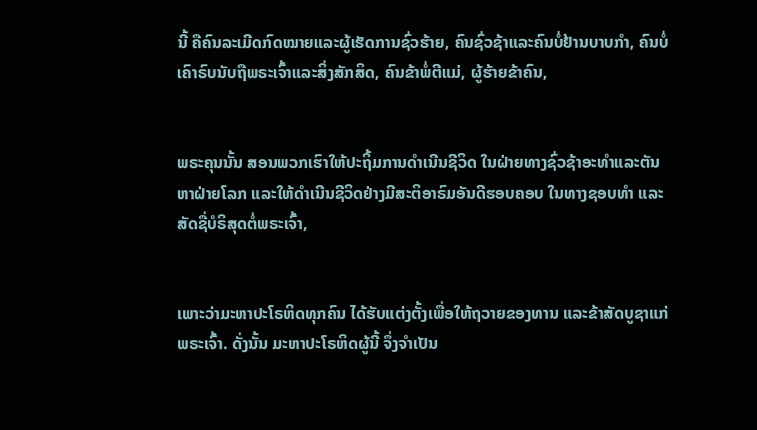ນີ້ ຄືຄົນລະເມີດກົດໝາຍແລະຜູ້ເຮັດການຊົ່ວຮ້າຍ, ຄົນຊົ່ວຊ້າແລະຄົນບໍ່ຢ້ານບາບກຳ, ຄົນບໍ່ເຄົາຣົບນັບຖືພຣະເຈົ້າແລະສິ່ງສັກສິດ, ຄົນຂ້າພໍ່ຕີແມ່, ຜູ້ຮ້າຍຂ້າຄົນ,


ພຣະຄຸນນັ້ນ ສອນພວກເຮົາໃຫ້ປະຖິ້ມການດຳເນີນຊີວິດ ໃນຝ່າຍທາງຊົ່ວຊ້າອະທຳແລະຕັນຫາຝ່າຍໂລກ ແລະໃຫ້ດຳເນີນຊີວິດຢ່າງມີສະຕິອາຣົມອັນດີຮອບຄອບ ໃນທາງຊອບທຳ ແລະສັດຊື່ບໍຣິສຸດຕໍ່ພຣະເຈົ້າ,


ເພາະວ່າມະຫາປະໂຣຫິດທຸກຄົນ ໄດ້ຮັບແຕ່ງຕັ້ງເພື່ອໃຫ້ຖວາຍຂອງທານ ແລະຂ້າສັດບູຊາແກ່ພຣະເຈົ້າ. ດັ່ງນັ້ນ ມະຫາປະໂຣຫິດຜູ້ນີ້ ຈຶ່ງຈຳເປັນ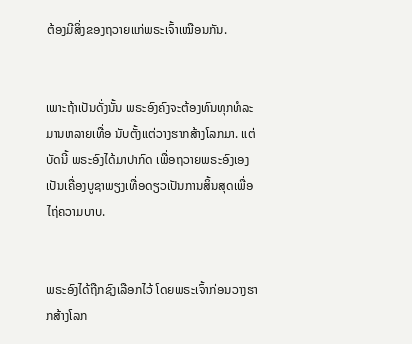ຕ້ອງມີສິ່ງຂອງຖວາຍແກ່ພຣະເຈົ້າເໝືອນກັນ.


ເພາະຖ້າເປັນດັ່ງນັ້ນ ພຣະອົງຄົງຈະຕ້ອງທົນທຸກທໍລະມານຫລາຍເທື່ອ ນັບຕັ້ງແຕ່ວາງຮາກສ້າງໂລກມາ. ແຕ່ບັດນີ້ ພຣະອົງໄດ້ມາປາກົດ ເພື່ອຖວາຍພຣະອົງເອງເປັນເຄື່ອງບູຊາພຽງເທື່ອດຽວເປັນການສິ້ນສຸດເພື່ອໄຖ່ຄວາມບາບ.


ພຣະອົງໄດ້ຖືກຊົງເລືອກໄວ້ ໂດຍພຣະເຈົ້າກ່ອນວາງຮາກສ້າງໂລກ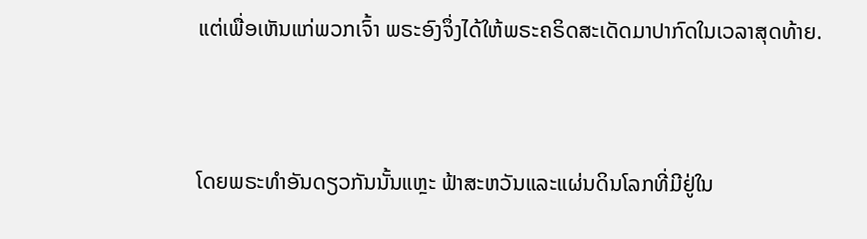ແຕ່ເພື່ອເຫັນແກ່ພວກເຈົ້າ ພຣະອົງຈຶ່ງໄດ້ໃຫ້ພຣະຄຣິດສະເດັດມາປາກົດໃນເວລາສຸດທ້າຍ.


ໂດຍພຣະທຳອັນດຽວກັນນັ້ນແຫຼະ ຟ້າສະຫວັນແລະແຜ່ນດິນໂລກທີ່ມີຢູ່ໃນ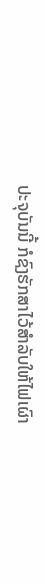ປະຈຸບັນນີ້ ກໍຊົງຮັກສາໄວ້ສຳລັບໃຫ້ໄຟເຜົາ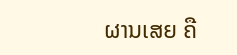ຜານເສຍ ຄື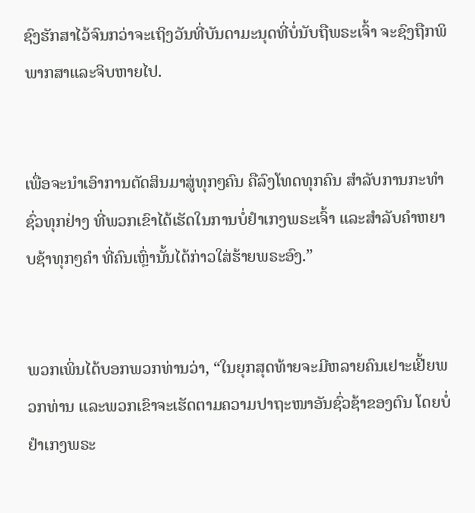ຊົງຮັກສາໄວ້ຈົນກວ່າຈະເຖິງວັນທີ່ບັນດາມະນຸດທີ່ບໍ່ນັບຖືພຣະເຈົ້າ ຈະຊົງຖືກພິພາກສາແລະຈິບຫາຍໄປ.


ເພື່ອຈະນຳເອົາການຕັດສິນມາສູ່ທຸກໆຄົນ ຄືລົງໂທດທຸກຄົນ ສຳລັບການກະທຳຊົ່ວທຸກຢ່າງ ທີ່ພວກເຂົາໄດ້ເຮັດໃນການບໍ່ຢຳເກງພຣະເຈົ້າ ແລະສຳລັບຄຳຫຍາບຊ້າທຸກໆຄຳ ທີ່ຄົນເຫຼົ່ານັ້ນໄດ້ກ່າວໃສ່ຮ້າຍພຣະອົງ.”


ພວກເພິ່ນໄດ້ບອກພວກທ່ານວ່າ, “ໃນຍຸກສຸດທ້າຍຈະມີຫລາຍຄົນເຢາະເຢີ້ຍພວກທ່ານ ແລະພວກເຂົາຈະເຮັດຕາມຄວາມປາຖະໜາອັນຊົ່ວຊ້າຂອງຕົນ ໂດຍບໍ່ຢຳເກງພຣະ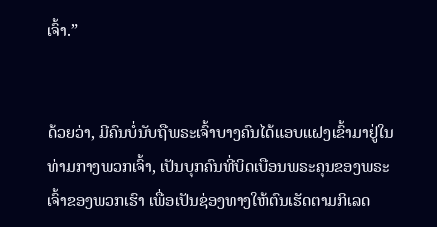ເຈົ້າ.”


ດ້ວຍວ່າ, ມີຄົນບໍ່ນັບຖືພຣະເຈົ້າບາງຄົນໄດ້ແອບແຝງເຂົ້າມາຢູ່ໃນທ່າມກາງພວກເຈົ້າ, ເປັນບຸກຄົນທີ່ບິດເບືອນພຣະຄຸນຂອງພຣະເຈົ້າຂອງພວກເຮົາ ເພື່ອເປັນຊ່ອງທາງໃຫ້ຕົນເຮັດຕາມກິເລດ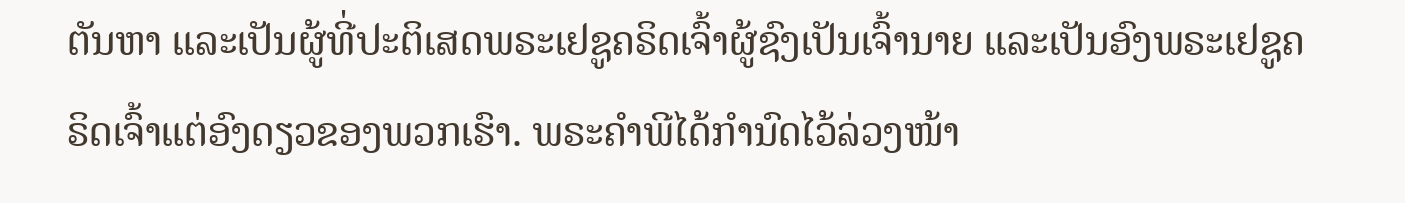ຕັນຫາ ແລະເປັນຜູ້ທີ່ປະຕິເສດພຣະເຢຊູຄຣິດເຈົ້າຜູ້ຊົງເປັນເຈົ້ານາຍ ແລະເປັນອົງພຣະເຢຊູຄຣິດເຈົ້າແຕ່ອົງດຽວຂອງພວກເຮົາ. ພຣະຄຳພີໄດ້ກຳນົດໄວ້ລ່ວງໜ້າ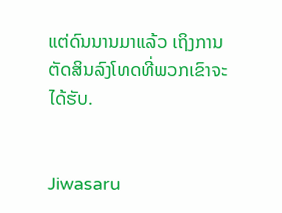ແຕ່ດົນນານມາແລ້ວ ເຖິງການຕັດສິນລົງໂທດທີ່ພວກເຂົາຈະໄດ້ຮັບ.


Jiwasaru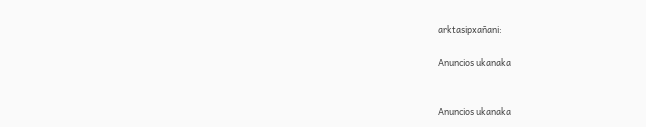arktasipxañani:

Anuncios ukanaka


Anuncios ukanaka